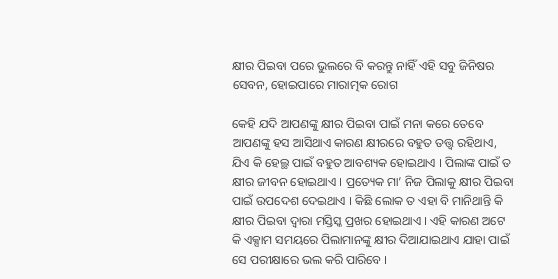କ୍ଷୀର ପିଇବା ପରେ ଭୁଲରେ ବି କରନ୍ତୁ ନାହିଁ ଏହି ସବୁ ଜିନିଷର ସେବନ, ହୋଇପାରେ ମାରାତ୍ମକ ରୋଗ

କେହି ଯଦି ଆପଣଙ୍କୁ କ୍ଷୀର ପିଇବା ପାଇଁ ମନା କରେ ତେବେ ଆପଣଙ୍କୁ ହସ ଆସିଥାଏ କାରଣ କ୍ଷୀରରେ ବହୁତ ତତ୍ତ୍ଵ ରହିଥାଏ, ଯିଏ କି ହେଲ୍ଥ ପାଇଁ ବହୁତ ଆବଶ୍ୟକ ହୋଇଥାଏ । ପିଲାଙ୍କ ପାଇଁ ତ କ୍ଷୀର ଜୀବନ ହୋଇଥାଏ । ପ୍ରତ୍ୟେକ ମା’ ନିଜ ପିଲାକୁ କ୍ଷୀର ପିଇବା ପାଇଁ ଉପଦେଶ ଦେଇଥାଏ । କିଛି ଲୋକ ତ ଏହା ବି ମାନିଥାନ୍ତି କି କ୍ଷୀର ପିଇବା ଦ୍ଵାରା ମସ୍ତିସ୍କ ପ୍ରଖର ହୋଇଥାଏ । ଏହି କାରଣ ଅଟେ କି ଏକ୍ସାମ ସମୟରେ ପିଲାମାନଙ୍କୁ କ୍ଷୀର ଦିଆଯାଇଥାଏ ଯାହା ପାଇଁ ସେ ପରୀକ୍ଷାରେ ଭଲ କରି ପାରିବେ ।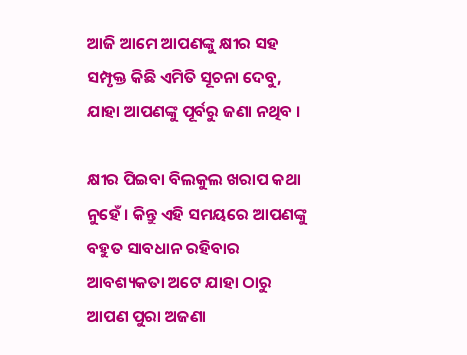ଆଜି ଆମେ ଆପଣଙ୍କୁ କ୍ଷୀର ସହ ସମ୍ପୃକ୍ତ କିଛି ଏମିତି ସୂଚନା ଦେବୁ, ଯାହା ଆପଣଙ୍କୁ ପୂର୍ବରୁ ଜଣା ନଥିବ ।

କ୍ଷୀର ପିଇବା ବିଲକୁଲ ଖରାପ କଥା ନୁହେଁ । କିନ୍ତୁ ଏହି ସମୟରେ ଆପଣଙ୍କୁ ବହୁତ ସାବଧାନ ରହିବାର ଆବଶ୍ୟକତା ଅଟେ ଯାହା ଠାରୁ ଆପଣ ପୁରା ଅଜଣା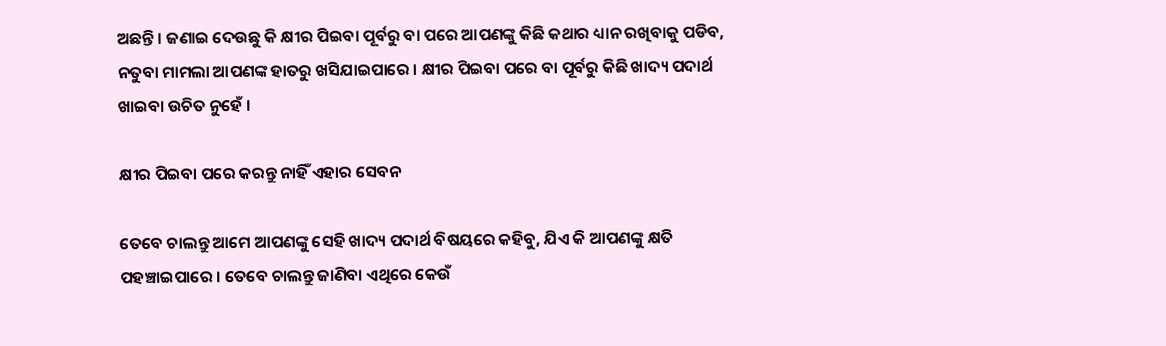ଅଛନ୍ତି । ଜଣାଇ ଦେଉଛୁ କି କ୍ଷୀର ପିଇବା ପୂର୍ବରୁ ବା ପରେ ଆପଣଙ୍କୁ କିଛି କଥାର ଧ୍ୟାନ ରଖିବାକୁ ପଡିବ, ନତୁବା ମାମଲା ଆପଣଙ୍କ ହାତରୁ ଖସିଯାଇପାରେ । କ୍ଷୀର ପିଇବା ପରେ ବା ପୂର୍ବରୁ କିଛି ଖାଦ୍ୟ ପଦାର୍ଥ ଖାଇବା ଉଚିତ ନୁହେଁ ।

କ୍ଷୀର ପିଇବା ପରେ କରନ୍ତୁ ନାହିଁ ଏହାର ସେବନ

ତେବେ ଚାଲନ୍ତୁ ଆମେ ଆପଣଙ୍କୁ ସେହି ଖାଦ୍ୟ ପଦାର୍ଥ ବିଷୟରେ କହିବୁ, ଯିଏ କି ଆପଣଙ୍କୁ କ୍ଷତି ପହଞ୍ଚାଇପାରେ । ତେବେ ଚାଲନ୍ତୁ ଜାଣିବା ଏଥିରେ କେଉଁ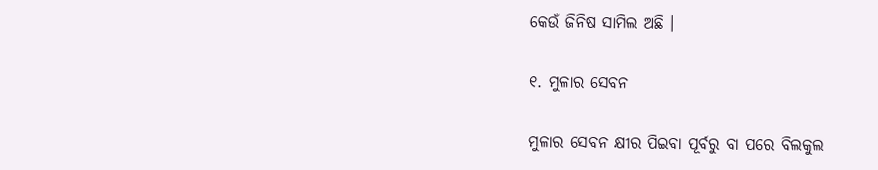କେଉଁ ଜିନିଷ ସାମିଲ ଅଛି ।

୧. ମୁଳାର ସେବନ

ମୁଳାର ସେବନ କ୍ଷୀର ପିଇବା ପୂର୍ବରୁ ବା ପରେ ବିଲକୁଲ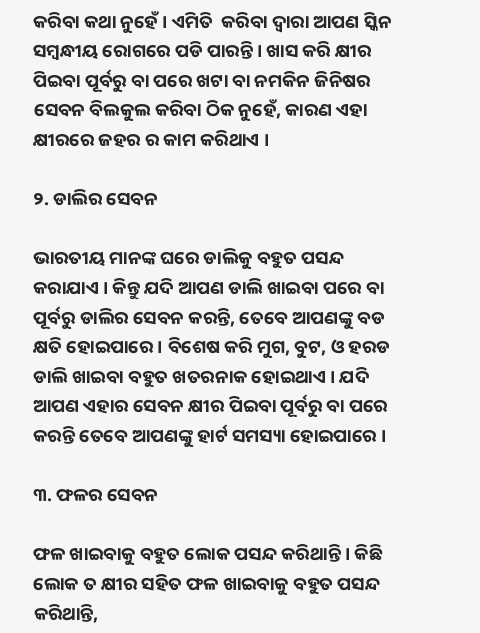କରିବା କଥା ନୁହେଁ । ଏମିତି  କରିବା ଦ୍ଵାରା ଆପଣ ସ୍କିନ ସମ୍ବନ୍ଧୀୟ ରୋଗରେ ପଡି ପାରନ୍ତି । ଖାସ କରି କ୍ଷୀର ପିଇବା ପୂର୍ବରୁ ବା ପରେ ଖଟା ବା ନମକିନ ଜିନିଷର ସେବନ ବିଲକୁଲ କରିବା ଠିକ ନୁହେଁ, କାରଣ ଏହା କ୍ଷୀରରେ ଜହର ର କାମ କରିଥାଏ ।

୨. ଡାଲିର ସେବନ

ଭାରତୀୟ ମାନଙ୍କ ଘରେ ଡାଲିକୁ ବହୁତ ପସନ୍ଦ କରାଯାଏ । କିନ୍ତୁ ଯଦି ଆପଣ ଡାଲି ଖାଇବା ପରେ ବା ପୂର୍ବରୁ ଡାଲିର ସେବନ କରନ୍ତି, ତେବେ ଆପଣଙ୍କୁ ବଡ କ୍ଷତି ହୋଇପାରେ । ବିଶେଷ କରି ମୁଗ, ବୁଟ, ଓ ହରଡ ଡାଲି ଖାଇବା ବହୁତ ଖତରନାକ ହୋଇଥାଏ । ଯଦି ଆପଣ ଏହାର ସେବନ କ୍ଷୀର ପିଇବା ପୂର୍ବରୁ ବା ପରେ କରନ୍ତି ତେବେ ଆପଣଙ୍କୁ ହାର୍ଟ ସମସ୍ୟା ହୋଇପାରେ ।

୩. ଫଳର ସେବନ

ଫଳ ଖାଇବାକୁ ବହୁତ ଲୋକ ପସନ୍ଦ କରିଥାନ୍ତି । କିଛି ଲୋକ ତ କ୍ଷୀର ସହିତ ଫଳ ଖାଇବାକୁ ବହୁତ ପସନ୍ଦ କରିଥାନ୍ତି,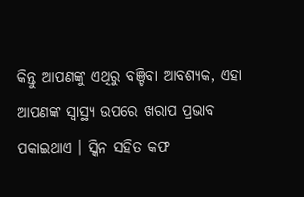କିନ୍ତୁ ଆପଣଙ୍କୁ ଏଥିରୁ ବଞ୍ଚିବା ଆବଶ୍ୟକ, ଏହା ଆପଣଙ୍କ ସ୍ୱାସ୍ଥ୍ୟ ଉପରେ ଖରାପ ପ୍ରଭାବ ପକାଇଥାଏ । ସ୍କିନ ସହିତ କଫ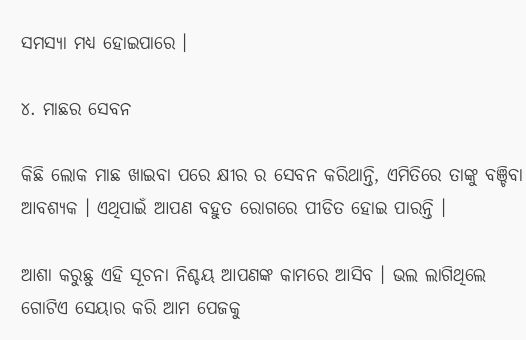ସମସ୍ୟା ମଧ୍ୟ ହୋଇପାରେ ।

୪. ମାଛର ସେବନ

କିଛି ଲୋକ ମାଛ ଖାଇବା ପରେ କ୍ଷୀର ର ସେବନ କରିଥାନ୍ତି, ଏମିତିରେ ତାଙ୍କୁ ବଞ୍ଚିବା ଆବଶ୍ୟକ । ଏଥିପାଇଁ ଆପଣ ବହୁତ ରୋଗରେ ପୀଡିତ ହୋଇ ପାରନ୍ତି ।

ଆଶା କରୁଛୁ ଏହି ସୂଚନା ନିଶ୍ଚୟ ଆପଣଙ୍କ କାମରେ ଆସିବ । ଭଲ ଲାଗିଥିଲେ ଗୋଟିଏ ସେୟାର କରି ଆମ ପେଜକୁ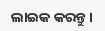ଲାଇକ କରନ୍ତୁ ।